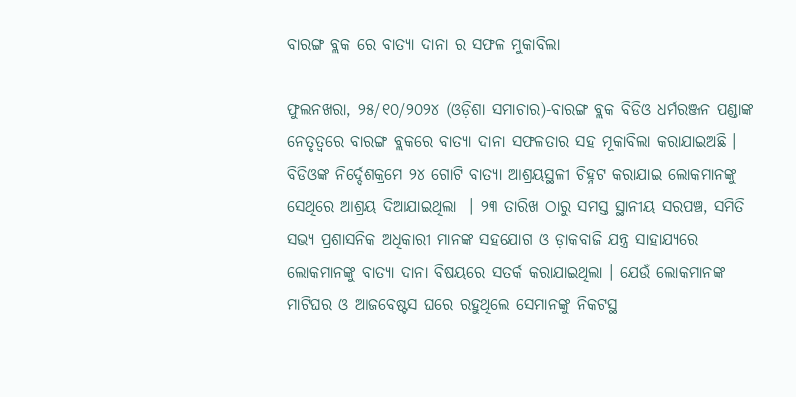ବାରଙ୍ଗ ବ୍ଲକ ରେ ବାତ୍ୟା ଦାନା ର ସଫଳ ମୁକାବିଲା

ଫୁଲନଖରା, ୨୫/୧୦/୨୦୨୪ (ଓଡ଼ିଶା ସମାଚାର)-ବାରଙ୍ଗ ବ୍ଲକ ବିଡିଓ ଧର୍ମରଞ୍ଜନ ପଣ୍ଡାଙ୍କ ନେତୃତ୍ୱରେ ବାରଙ୍ଗ ବ୍ଲକରେ ବାତ୍ୟା ଦାନା ସଫଳତାର ସହ ମୂକାବିଲା କରାଯାଇଅଛି । ବିଡିଓଙ୍କ ନିର୍ଦ୍ଦେଶକ୍ରମେ ୨୪ ଗୋଟି ବାତ୍ୟା ଆଶ୍ରୟସ୍ଥଳୀ ଚିହ୍ନଟ କରାଯାଇ ଲୋକମାନଙ୍କୁ ସେଥିରେ ଆଶ୍ରୟ ଦିଆଯାଇଥିଲା  । ୨୩ ତାରିଖ ଠାରୁ ସମସ୍ତ ସ୍ଥାନୀୟ ସରପଞ୍ଚ, ସମିତି ସଭ୍ୟ ପ୍ରଶାସନିକ ଅଧିକାରୀ ମାନଙ୍କ ସହଯୋଗ ଓ ଡ଼ାକବାଜି ଯନ୍ତ୍ର ସାହାଯ୍ୟରେ ଲୋକମାନଙ୍କୁ ବାତ୍ୟା ଦାନା ବିଷୟରେ ସତର୍କ କରାଯାଇଥିଲା । ଯେଉଁ ଲୋକମାନଙ୍କ ମାଟିଘର ଓ ଆଜବେଷ୍ଟସ ଘରେ ରହୁଥିଲେ ସେମାନଙ୍କୁ ନିକଟସ୍ଥ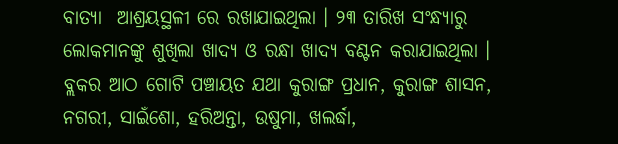ବାତ୍ୟା  ଆଶ୍ରୟସ୍ଥଳୀ ରେ ରଖାଯାଇଥିଲା । ୨୩ ତାରିଖ ସଂନ୍ଧ୍ୟାରୁ ଲୋକମାନଙ୍କୁ ଶୁଖିଲା ଖାଦ୍ୟ ଓ ରନ୍ଧା ଖାଦ୍ୟ ବଣ୍ଟନ କରାଯାଇଥିଲା । ବ୍ଲକର ଆଠ ଗୋଟି ପଞ୍ଚାୟତ ଯଥା କୁରାଙ୍ଗ ପ୍ରଧାନ, କୁରାଙ୍ଗ ଶାସନ, ନଗରୀ, ସାଇଁଶୋ, ହରିଅନ୍ତା, ଉଷୁମା, ଖଲର୍ଦ୍ଧା,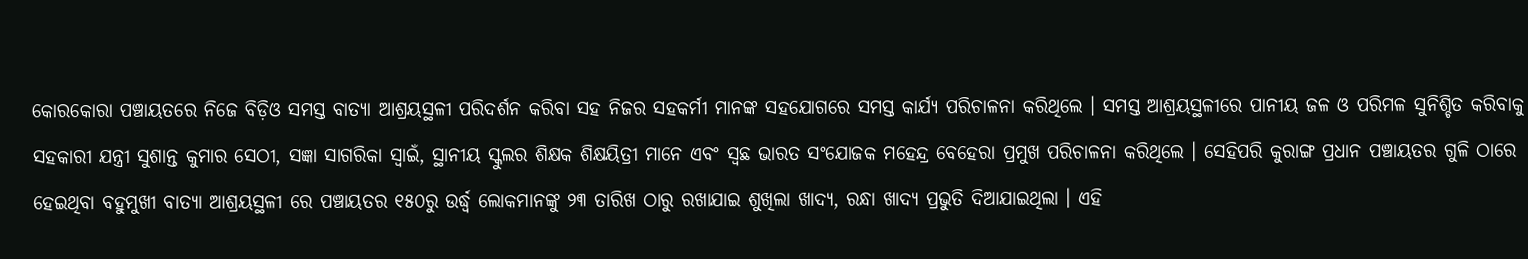କୋରକୋରା ପଞ୍ଚାୟତରେ ନିଜେ ବିଡ଼ିଓ ସମସ୍ତ ବାତ୍ୟା ଆଶ୍ରୟସ୍ଥଳୀ ପରିଦର୍ଶନ କରିବା ସହ ନିଜର ସହକର୍ମୀ ମାନଙ୍କ ସହଯୋଗରେ ସମସ୍ତ କାର୍ଯ୍ୟ ପରିଚାଳନା କରିଥିଲେ । ସମସ୍ତ ଆଶ୍ରୟସ୍ଥଳୀରେ ପାନୀୟ ଜଳ ଓ ପରିମଳ ସୁନିଶ୍ଚିତ କରିବାକୁ ସହକାରୀ ଯନ୍ତ୍ରୀ ସୁଶାନ୍ତ କୁମାର ସେଠୀ, ସଜ୍ଞା ସାଗରିକା ସ୍ୱାଇଁ, ସ୍ଥାନୀୟ ସ୍କୁଲର ଶିକ୍ଷକ ଶିକ୍ଷୟିତ୍ରୀ ମାନେ ଏବଂ ସ୍ବଛ ଭାରତ ସଂଯୋଜକ ମହେନ୍ଦ୍ର ବେହେରା ପ୍ରମୁଖ ପରିଚାଳନା କରିଥିଲେ । ସେହିପରି କୁରାଙ୍ଗ ପ୍ରଧାନ ପଞ୍ଚାୟତର ଗୁଳି ଠାରେ ହେଇଥିବା ବହୁମୁଖୀ ବାତ୍ୟା ଆଶ୍ରୟସ୍ଥଳୀ ରେ ପଞ୍ଚାୟତର ୧୫୦ରୁ ଉର୍ଦ୍ଧ୍ଵ ଲୋକମାନଙ୍କୁ ୨୩ ତାରିଖ ଠାରୁ ରଖାଯାଇ ଶୁଖିଲା ଖାଦ୍ୟ, ରନ୍ଧା ଖାଦ୍ୟ ପ୍ରଭୁତି ଦିଆଯାଇଥିଲା । ଏହି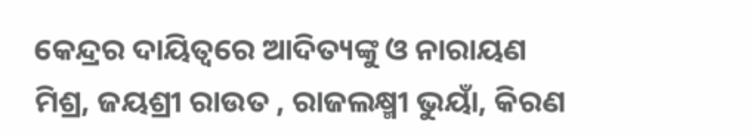କେନ୍ଦ୍ରର ଦାୟିତ୍ଵରେ ଆଦିତ୍ୟଙ୍କୁ ଓ ନାରାୟଣ ମିଶ୍ର, ଜୟଶ୍ରୀ ରାଉତ , ରାଜଲକ୍ଷ୍ମୀ ଭୁୟାଁ, କିରଣ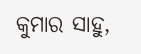କୁମାର ସାହୁ,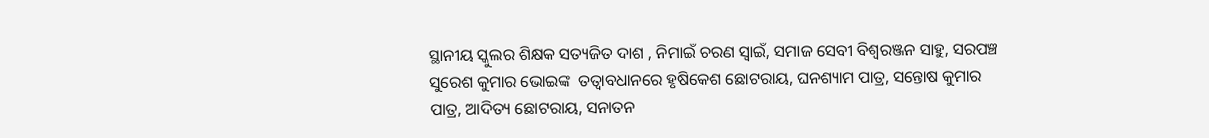ସ୍ଥାନୀୟ ସ୍କୁଲର ଶିକ୍ଷକ ସତ୍ୟଜିତ ଦାଶ , ନିମାଇଁ ଚରଣ ସ୍ବାଇଁ, ସମାଜ ସେବୀ ବିଶ୍ବରଞ୍ଜନ ସାହୁ, ସରପଞ୍ଚ ସୁରେଶ କୁମାର ଭୋଇଙ୍କ  ତତ୍ବାବଧାନରେ ହୃଷିକେଶ ଛୋଟରାୟ, ଘନଶ୍ୟାମ ପାତ୍ର, ସନ୍ତୋଷ କୁମାର ପାତ୍ର, ଆଦିତ୍ୟ ଛୋଟରାୟ, ସନାତନ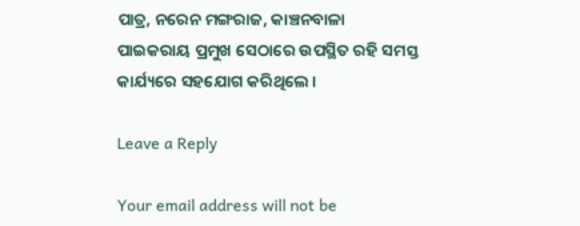ପାତ୍ର, ନରେନ ମଙ୍ଗରାଜ, କାଞ୍ଚନବାଳା ପାଇକରାୟ ପ୍ରମୁଖ ସେଠାରେ ଉପସ୍ଥିତ ରହି ସମସ୍ତ କାର୍ଯ୍ୟରେ ସହଯୋଗ କରିଥିଲେ ।

Leave a Reply

Your email address will not be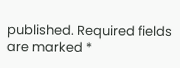published. Required fields are marked *